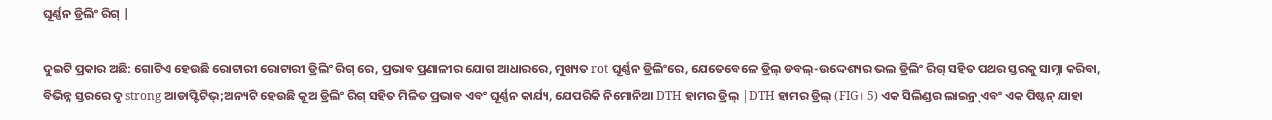ଘୂର୍ଣ୍ଣନ ଡ୍ରିଲିଂ ରିଗ୍ |

ଦୁଇଟି ପ୍ରକାର ଅଛି: ଗୋଟିଏ ହେଉଛି ରୋଟାରୀ ରୋଟାରୀ ଡ୍ରିଲିଂ ରିଗ୍ ରେ, ପ୍ରଭାବ ପ୍ରଣାଳୀର ଯୋଗ ଆଧାରରେ, ମୁଖ୍ୟତ rot ଘୂର୍ଣ୍ଣନ ଡ୍ରିଲିଂରେ, ଯେତେବେଳେ ଡ୍ରିଲ୍ ଡବଲ୍-ଉଦ୍ଦେଶ୍ୟର ଭଲ ଡ୍ରିଲିଂ ରିଗ୍ ସହିତ ପଥର ସ୍ତରକୁ ସାମ୍ନା କରିବା, ବିଭିନ୍ନ ସ୍ତରରେ ଦୃ strong ଆଡାପ୍ଟିଟିଭ୍;ଅନ୍ୟଟି ହେଉଛି କୂଅ ଡ୍ରିଲିଂ ରିଗ୍ ସହିତ ମିଳିତ ପ୍ରଭାବ ଏବଂ ଘୂର୍ଣ୍ଣନ କାର୍ଯ୍ୟ, ଯେପରିକି ନିମୋନିଆ DTH ହାମର ଡ୍ରିଲ୍ |DTH ହାମର ଡ୍ରିଲ୍ (FIG। 5) ଏକ ସିଲିଣ୍ଡର ଲାଇନ୍ର୍ ଏବଂ ଏକ ପିଷ୍ଟନ୍ ଯାହା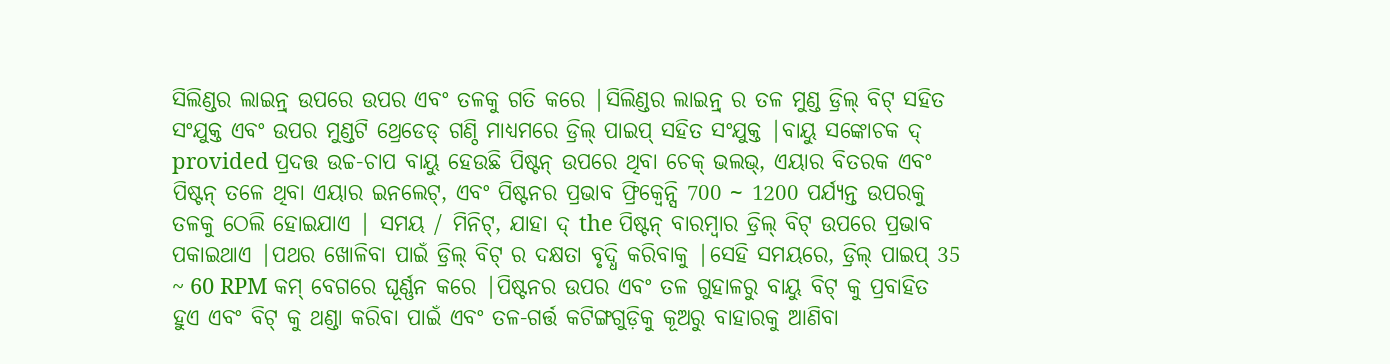ସିଲିଣ୍ଡର ଲାଇନ୍ର୍ ଉପରେ ଉପର ଏବଂ ତଳକୁ ଗତି କରେ |ସିଲିଣ୍ଡର ଲାଇନ୍ର୍ ର ତଳ ମୁଣ୍ଡ ଡ୍ରିଲ୍ ବିଟ୍ ସହିତ ସଂଯୁକ୍ତ ଏବଂ ଉପର ମୁଣ୍ଡଟି ଥ୍ରେଡେଡ୍ ଗଣ୍ଠି ମାଧ୍ୟମରେ ଡ୍ରିଲ୍ ପାଇପ୍ ସହିତ ସଂଯୁକ୍ତ |ବାୟୁ ସଙ୍କୋଚକ ଦ୍ provided ପ୍ରଦତ୍ତ ଉଚ୍ଚ-ଚାପ ବାୟୁ ହେଉଛି ପିଷ୍ଟନ୍ ଉପରେ ଥିବା ଚେକ୍ ଭଲଭ୍, ଏୟାର ବିତରକ ଏବଂ ପିଷ୍ଟନ୍ ତଳେ ଥିବା ଏୟାର ଇନଲେଟ୍, ଏବଂ ପିଷ୍ଟନର ପ୍ରଭାବ ଫ୍ରିକ୍ୱେନ୍ସି 700 ~ 1200 ପର୍ଯ୍ୟନ୍ତ ଉପରକୁ ତଳକୁ ଠେଲି ହୋଇଯାଏ | ସମୟ / ମିନିଟ୍, ଯାହା ଦ୍ the ପିଷ୍ଟନ୍ ବାରମ୍ବାର ଡ୍ରିଲ୍ ବିଟ୍ ଉପରେ ପ୍ରଭାବ ପକାଇଥାଏ |ପଥର ଖୋଳିବା ପାଇଁ ଡ୍ରିଲ୍ ବିଟ୍ ର ଦକ୍ଷତା ବୃଦ୍ଧି କରିବାକୁ |ସେହି ସମୟରେ, ଡ୍ରିଲ୍ ପାଇପ୍ 35 ~ 60 RPM କମ୍ ବେଗରେ ଘୂର୍ଣ୍ଣନ କରେ |ପିଷ୍ଟନର ଉପର ଏବଂ ତଳ ଗୁହାଳରୁ ବାୟୁ ବିଟ୍ କୁ ପ୍ରବାହିତ ହୁଏ ଏବଂ ବିଟ୍ କୁ ଥଣ୍ଡା କରିବା ପାଇଁ ଏବଂ ତଳ-ଗର୍ତ୍ତ କଟିଙ୍ଗଗୁଡ଼ିକୁ କୂଅରୁ ବାହାରକୁ ଆଣିବା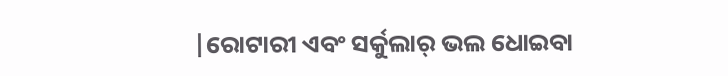|ରୋଟାରୀ ଏବଂ ସର୍କୁଲାର୍ ଭଲ ଧୋଇବା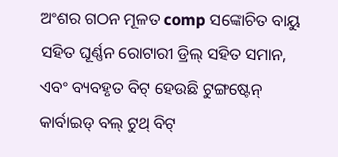ଅଂଶର ଗଠନ ମୂଳତ comp ସଙ୍କୋଚିତ ବାୟୁ ସହିତ ଘୂର୍ଣ୍ଣନ ରୋଟାରୀ ଡ୍ରିଲ୍ ସହିତ ସମାନ, ଏବଂ ବ୍ୟବହୃତ ବିଟ୍ ହେଉଛି ଟୁଙ୍ଗଷ୍ଟେନ୍ କାର୍ବାଇଡ୍ ବଲ୍ ଟୁଥ୍ ବିଟ୍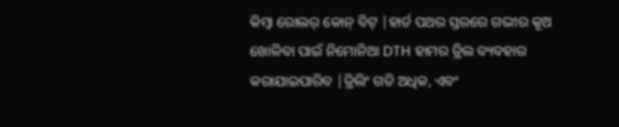କିମ୍ବା ରୋଲର୍ କୋନ୍ ବିଟ୍ |ହାର୍ଡ ପଥର ସ୍ତରରେ ଗଭୀର କୂଅ ଖୋଳିବା ପାଇଁ ନିମୋନିଆ DTH ହାମର ଡ୍ରିଲ ବ୍ୟବହାର କରାଯାଇପାରିବ |ଡ୍ରିଲିଂ ଗତି ଅଧିକ, ଏବଂ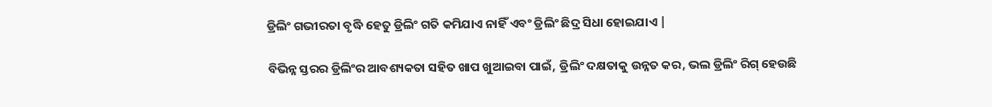ଡ୍ରିଲିଂ ଗଭୀରତା ବୃଦ୍ଧି ହେତୁ ଡ୍ରିଲିଂ ଗତି କମିଯାଏ ନାହିଁ ଏବଂ ଡ୍ରିଲିଂ ଛିଦ୍ର ସିଧା ହୋଇଯାଏ |

ବିଭିନ୍ନ ସ୍ତରର ଡ୍ରିଲିଂର ଆବଶ୍ୟକତା ସହିତ ଖାପ ଖୁଆଇବା ପାଇଁ, ଡ୍ରିଲିଂ ଦକ୍ଷତାକୁ ଉନ୍ନତ କର, ଭଲ ଡ୍ରିଲିଂ ରିଗ୍ ହେଉଛି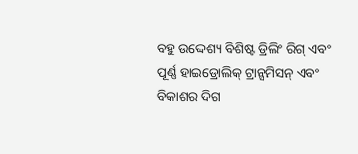ବହୁ ଉଦ୍ଦେଶ୍ୟ ବିଶିଷ୍ଟ ଡ୍ରିଲିଂ ରିଗ୍ ଏବଂ ପୂର୍ଣ୍ଣ ହାଇଡ୍ରୋଲିକ୍ ଟ୍ରାନ୍ସମିସନ୍ ଏବଂ ବିକାଶର ଦିଗ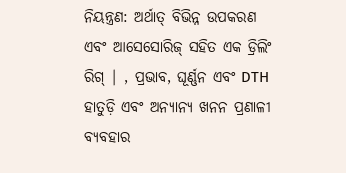ନିୟନ୍ତ୍ରଣ: ଅର୍ଥାତ୍ ବିଭିନ୍ନ ଉପକରଣ ଏବଂ ଆସେସୋରିଜ୍ ସହିତ ଏକ ଡ୍ରିଲିଂ ରିଗ୍ | , ପ୍ରଭାବ, ଘୂର୍ଣ୍ଣନ ଏବଂ DTH ହାତୁଡ଼ି ଏବଂ ଅନ୍ୟାନ୍ୟ ଖନନ ପ୍ରଣାଳୀ ବ୍ୟବହାର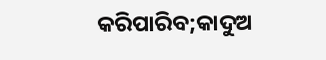କରିପାରିବ;କାଦୁଅ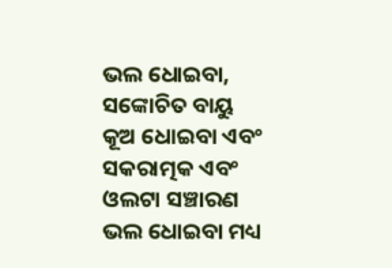ଭଲ ଧୋଇବା, ସଙ୍କୋଚିତ ବାୟୁ କୂଅ ଧୋଇବା ଏବଂ ସକରାତ୍ମକ ଏବଂ ଓଲଟା ସଞ୍ଚାରଣ ଭଲ ଧୋଇବା ମଧ୍ୟ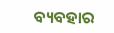ବ୍ୟବହାର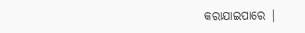କରାଯାଇପାରେ |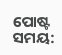ପୋଷ୍ଟ ସମୟ: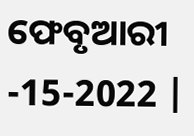ଫେବୃଆରୀ -15-2022 |